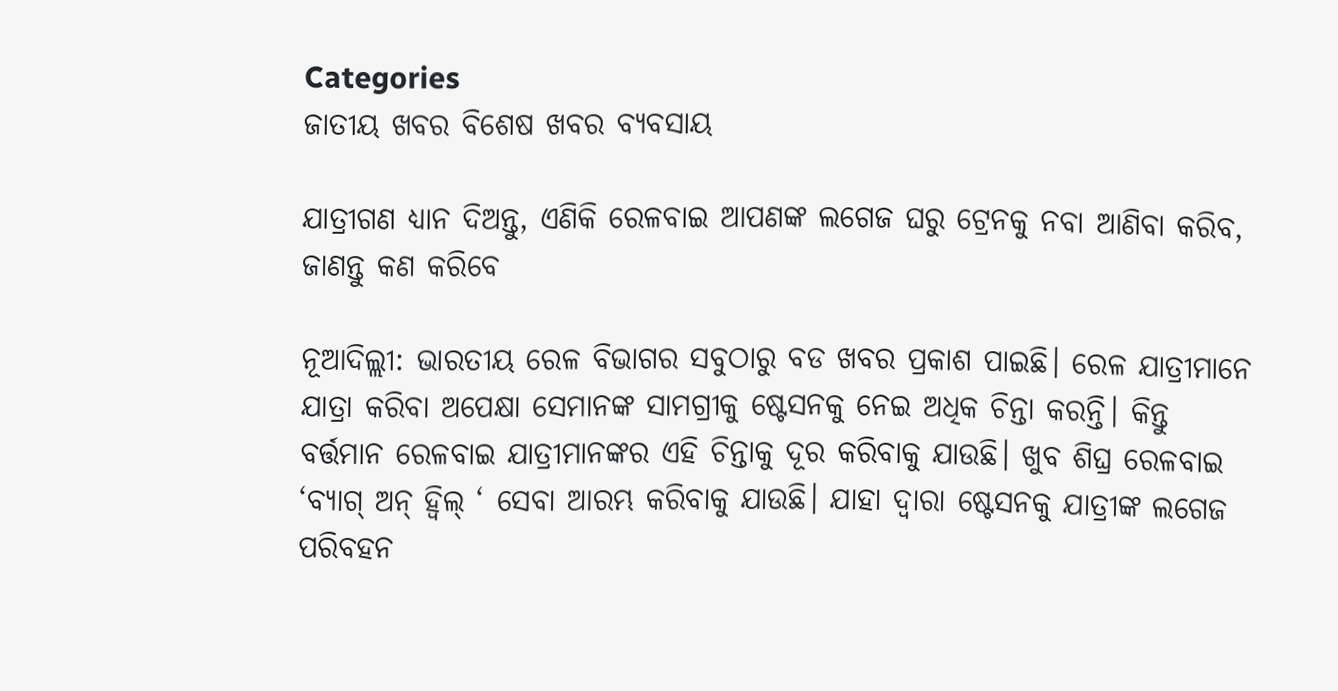Categories
ଜାତୀୟ ଖବର ବିଶେଷ ଖବର ବ୍ୟବସାୟ

ଯାତ୍ରୀଗଣ ଧ୍ୟାନ ଦିଅନ୍ତୁ, ଏଣିକି ରେଳବାଇ ଆପଣଙ୍କ ଲଗେଜ ଘରୁ ଟ୍ରେନକୁ ନବା ଆଣିବା କରିବ, ଜାଣନ୍ତୁ କଣ କରିବେ

ନୂଆଦିଲ୍ଲୀ: ଭାରତୀୟ ରେଳ ବିଭାଗର ସବୁଠାରୁ ବଡ ଖବର ପ୍ରକାଶ ପାଇଛି। ରେଳ ଯାତ୍ରୀମାନେ ଯାତ୍ରା କରିବା ଅପେକ୍ଷା ସେମାନଙ୍କ ସାମଗ୍ରୀକୁ ଷ୍ଟେସନକୁ ନେଇ ଅଧିକ ଚିନ୍ତା କରନ୍ତି। କିନ୍ତୁ ବର୍ତ୍ତମାନ ରେଳବାଇ ଯାତ୍ରୀମାନଙ୍କର ଏହି ଚିନ୍ତାକୁ ଦୂର କରିବାକୁ ଯାଉଛି। ଖୁବ ଶିଘ୍ର ରେଳବାଇ ‘ବ୍ୟାଗ୍ ଅନ୍ ହ୍ୱିଲ୍ ‘ ସେବା ଆରମ୍ଭ କରିବାକୁ ଯାଉଛି। ଯାହା ଦ୍ବାରା ଷ୍ଟେସନକୁ ଯାତ୍ରୀଙ୍କ ଲଗେଜ ପରିବହନ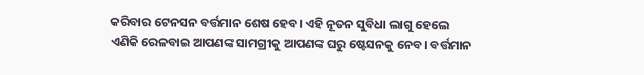କରିବାର ଟେନସନ ବର୍ତ୍ତମାନ ଶେଷ ହେବ। ଏହି ନୂତନ ସୁବିଧା ଲାଗୁ ହେଲେ ଏଣିକି ରେଳବାଇ ଆପଣଙ୍କ ସାମଗ୍ରୀକୁ ଆପଣଙ୍କ ଘରୁ ଷ୍ଟେସନକୁ ନେବ। ବର୍ତ୍ତମାନ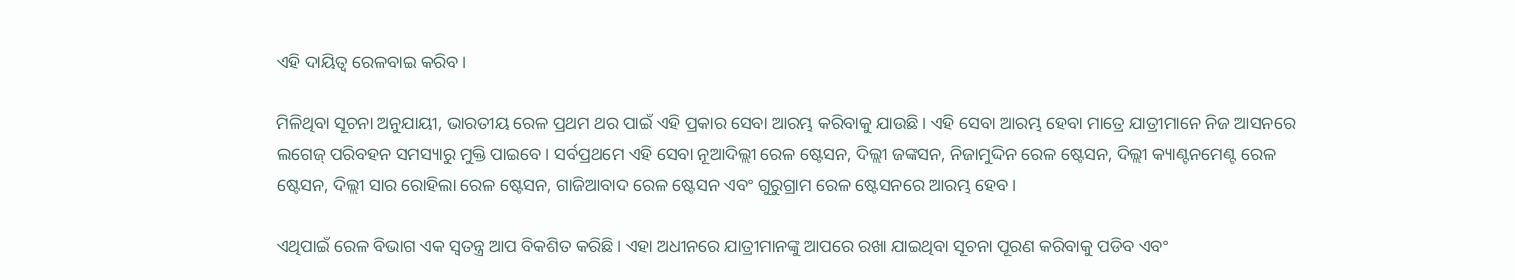ଏହି ଦାୟିତ୍ବ ରେଳବାଇ କରିବ।

ମିଳିଥିବା ସୂଚନା ଅନୁଯାୟୀ, ଭାରତୀୟ ରେଳ ପ୍ରଥମ ଥର ପାଇଁ ଏହି ପ୍ରକାର ସେବା ଆରମ୍ଭ କରିବାକୁ ଯାଉଛି। ଏହି ସେବା ଆରମ୍ଭ ହେବା ମାତ୍ରେ ଯାତ୍ରୀମାନେ ନିଜ ଆସନରେ ଲଗେଜ୍ ପରିବହନ ସମସ୍ୟାରୁ ମୁକ୍ତି ପାଇବେ। ସର୍ବପ୍ରଥମେ ଏହି ସେବା ନୂଆଦିଲ୍ଲୀ ରେଳ ଷ୍ଟେସନ, ଦିଲ୍ଲୀ ଜଙ୍କସନ, ନିଜାମୁଦ୍ଦିନ ରେଳ ଷ୍ଟେସନ, ଦିଲ୍ଲୀ କ୍ୟାଣ୍ଟନମେଣ୍ଟ ରେଳ ଷ୍ଟେସନ, ଦିଲ୍ଲୀ ସାର ରୋହିଲା ରେଳ ଷ୍ଟେସନ, ଗାଜିଆବାଦ ରେଳ ଷ୍ଟେସନ ଏବଂ ଗୁରୁଗ୍ରାମ ରେଳ ଷ୍ଟେସନରେ ଆରମ୍ଭ ହେବ।

ଏଥିପାଇଁ ରେଳ ବିଭାଗ ଏକ ସ୍ବତନ୍ତ୍ର ଆପ ବିକଶିତ କରିଛି। ଏହା ଅଧୀନରେ ଯାତ୍ରୀମାନଙ୍କୁ ଆପରେ ରଖା ଯାଇଥିବା ସୂଚନା ପୂରଣ କରିବାକୁ ପଡିବ ଏବଂ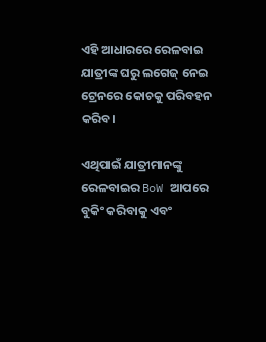ଏହି ଆଧାରରେ ରେଳବାଇ ଯାତ୍ରୀଙ୍କ ଘରୁ ଲଗେଜ୍ ନେଇ ଟ୍ରେନରେ କୋଚକୁ ପରିବହନ କରିବ।

ଏଥିପାଇଁ ଯାତ୍ରୀମାନଙ୍କୁ ରେଳବାଇର BoW ଆପରେ ବୁକିଂ କରିବାକୁ ଏବଂ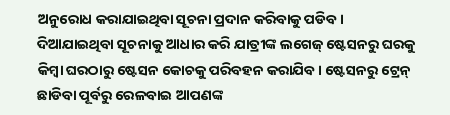ଅନୁରୋଧ କରାଯାଇଥିବା ସୂଚନା ପ୍ରଦାନ କରିବାକୁ ପଡିବ। ଦିଆଯାଇଥିବା ସୂଚନାକୁ ଆଧାର କରି ଯାତ୍ରୀଙ୍କ ଲଗେଜ୍ ଷ୍ଟେସନରୁ ଘରକୁ କିମ୍ବା ଘରଠାରୁ ଷ୍ଟେସନ କୋଚକୁ ପରିବହନ କରାଯିବ। ଷ୍ଟେସନରୁ ଟ୍ରେନ୍ ଛାଡିବା ପୂର୍ବରୁ ରେଳବାଇ ଆପଣଙ୍କ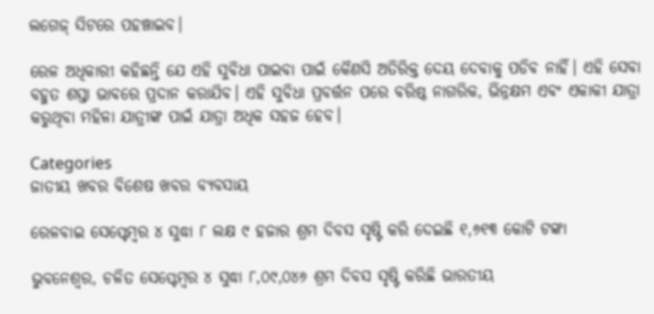ଲଗେଜ୍ ସିଟରେ ପହଞ୍ଚାଇବ।

ରେଳ ଅଧିକାରୀ କହିଛନ୍ତି ଯେ ଏହି ସୁବିଧା ପାଇବା ପାଇଁ କୈଣସି ଅତିରିକ୍ତ ଦେୟ ଦେବାକୁ ପଡିବ ନାହିଁ। ଏହି ସେବା ବହୁତ ଶସ୍ତା ଭାବରେ ପ୍ରଦାନ କରାଯିବ। ଏହି ସୁବିଧା ପ୍ରବର୍ତ୍ତନ ପରେ ବରିଷ୍ଠ ନାଗରିକ, ଭିନ୍ନକ୍ଷମ ଏବଂ ଏକାକୀ ଯାତ୍ରା କରୁଥିବା ମହିଳା ଯାତ୍ରୀଙ୍କ ପାଇଁ ଯାତ୍ରା ଅଧିକ ସହଜ ହେବ।

Categories
ଜାତୀୟ ଖବର ବିଶେଷ ଖବର ବ୍ୟବସାୟ

ରେଳବାଇ ସେପ୍ଟେମ୍ବର ୪ ସୁଦ୍ଧା ୮ ଲକ୍ଷ ୯ ହଜାର ଶ୍ରମ ଦିବସ ସୃଷ୍ଟି କରି ଦେଇଛି ୧,୬୧୩ କୋଟି ଟଙ୍କା

ଭୁବନେଶ୍ବର, ଚଳିତ ସେପ୍ଟେମ୍ବର ୪ ସୁଦ୍ଧା ୮,୦୯,୦୪୬ ଶ୍ରମ ଦିବସ ସୃଷ୍ଟି କରିଛି ଭାରତୀୟ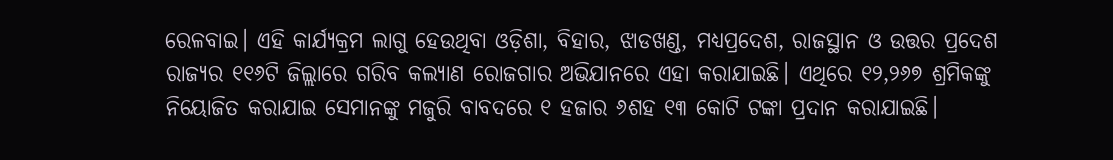ରେଳବାଇ। ଏହି କାର୍ଯ୍ୟକ୍ରମ ଲାଗୁ ହେଉଥିବା ଓଡ଼ିଶା, ବିହାର, ଝାଡଖଣ୍ଡ, ମଧ୍ୟପ୍ରଦେଶ, ରାଜସ୍ଥାନ ଓ ଉତ୍ତର ପ୍ରଦେଶ ରାଜ୍ୟର ୧୧୬ଟି ଜିଲ୍ଲାରେ ଗରିବ କଲ୍ୟାଣ ରୋଜଗାର ଅଭିଯାନରେ ଏହା କରାଯାଇଛି। ଏଥିରେ ୧୨,୨୬୭ ଶ୍ରମିକଙ୍କୁ ନିୟୋଜିତ କରାଯାଇ ସେମାନଙ୍କୁ ମଜୁରି ବାବଦରେ ୧ ହଜାର ୬ଶହ ୧୩ କୋଟି ଟଙ୍କା ପ୍ରଦାନ କରାଯାଇଛି।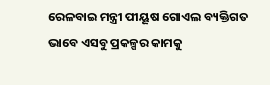ରେଳବାଇ ମନ୍ତ୍ରୀ ପୀୟୂଷ ଗୋଏଲ ବ୍ୟକ୍ତିଗତ ଭାବେ ଏସବୁ ପ୍ରକଳ୍ପର କାମକୁ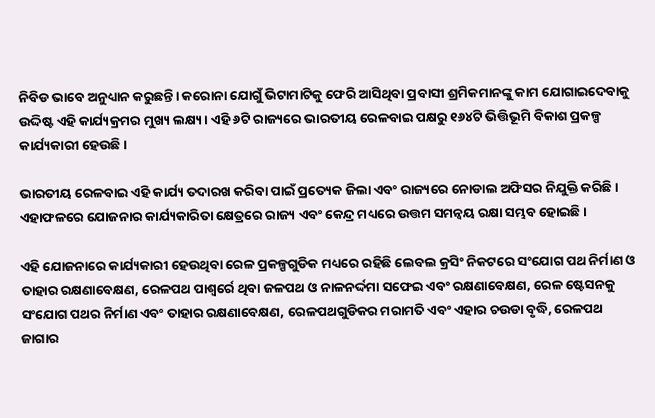ନିବିଡ ଭାବେ ଅନୁଧ୍ୟାନ କରୁଛନ୍ତି। କରୋନା ଯୋଗୁଁ ଭିଟାମାଟିକୁ ଫେରି ଆସିଥିବା ପ୍ରବାସୀ ଶ୍ରମିକମାନଙ୍କୁ କାମ ଯୋଗାଇଦେବାକୁ ଉଦ୍ଦିଷ୍ଟ ଏହି କାର୍ଯ୍ୟକ୍ରମର ମୁଖ୍ୟ ଲକ୍ଷ୍ୟ। ଏହି ୬ଟି ରାଜ୍ୟରେ ଭାରତୀୟ ରେଳବାଇ ପକ୍ଷରୁ ୧୬୪ଟି ଭିତ୍ତିଭୂମି ବିକାଶ ପ୍ରକଳ୍ପ କାର୍ଯ୍ୟକାରୀ ହେଉଛି।

ଭାରତୀୟ ରେଳବାଇ ଏହି କାର୍ଯ୍ୟ ତଦାରଖ କରିବା ପାଇଁ ପ୍ରତ୍ୟେକ ଜିଲା ଏବଂ ରାଜ୍ୟରେ ନୋଡାଲ ଅଫିସର ନିଯୁକ୍ତି କରିଛି । ଏହାଫଳରେ ଯୋଜନାର କାର୍ଯ୍ୟକାରିତା କ୍ଷେତ୍ରରେ ରାଜ୍ୟ ଏବଂ କେନ୍ଦ୍ର ମଧ୍ୟରେ ଉତ୍ତମ ସମନ୍ୱୟ ରକ୍ଷା ସମ୍ଭବ ହୋଇଛି ।

ଏହି ଯୋଜନାରେ କାର୍ଯ୍ୟକାରୀ ହେଉଥିବା ରେଳ ପ୍ରକଳ୍ପଗୁଡିକ ମଧ୍ୟରେ ରହିଛି ଲେବଲ କ୍ରସିଂ ନିକଟରେ ସଂଯୋଗ ପଥ ନିର୍ମାଣ ଓ ତାହାର ରକ୍ଷଣାବେକ୍ଷଣ, ରେଳପଥ ପାଶ୍ୱର୍ରେ ଥିବା ଜଳପଥ ଓ ନାଳନର୍ଦ୍ଦମା ସଫେଇ ଏବଂ ରକ୍ଷଣାବେକ୍ଷଣ, ରେଳ ଷ୍ଟେସନକୁ ସଂଯୋଗ ପଥର ନିର୍ମାଣ ଏବଂ ତାହାର ରକ୍ଷଣାବେକ୍ଷଣ, ରେଳପଥଗୁଡିକର ମରାମତି ଏବଂ ଏହାର ଚଉଡା ବୃଦ୍ଧି, ରେଳପଥ ଜାଗାର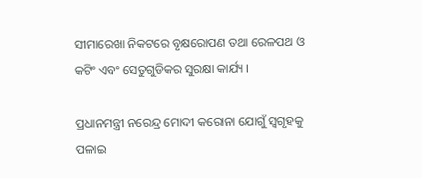ସୀମାରେଖା ନିକଟରେ ବୃକ୍ଷରୋପଣ ତଥା ରେଳପଥ ଓ କଟିଂ ଏବଂ ସେତୁଗୁଡିକର ସୁରକ୍ଷା କାର୍ଯ୍ୟ ।

ପ୍ରଧାନମନ୍ତ୍ରୀ ନରେନ୍ଦ୍ର ମୋଦୀ କରୋନା ଯୋଗୁଁ ସ୍ୱଗୃହକୁ ପଳାଇ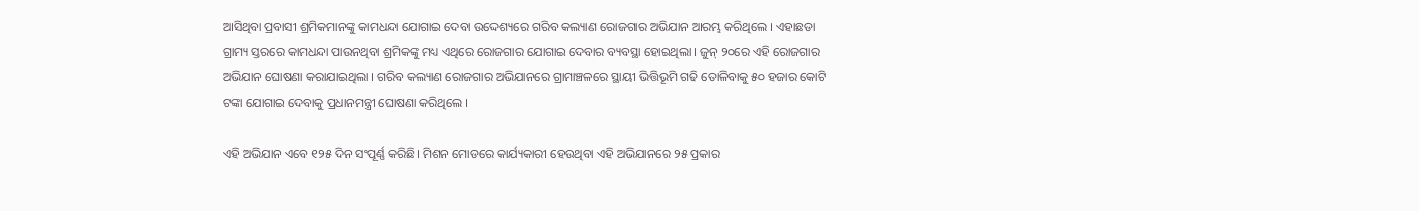ଆସିଥିବା ପ୍ରବାସୀ ଶ୍ରମିକମାନଙ୍କୁ କାମଧନ୍ଦା ଯୋଗାଇ ଦେବା ଉଦ୍ଦେଶ୍ୟରେ ଗରିବ କଲ୍ୟାଣ ରୋଜଗାର ଅଭିଯାନ ଆରମ୍ଭ କରିଥିଲେ । ଏହାଛଡା ଗ୍ରାମ୍ୟ ସ୍ତରରେ କାମଧନ୍ଦା ପାଉନଥିବା ଶ୍ରମିକଙ୍କୁ ମଧ୍ୟ ଏଥିରେ ରୋଜଗାର ଯୋଗାଇ ଦେବାର ବ୍ୟବସ୍ଥା ହୋଇଥିଲା । ଜୁନ୍ ୨୦ରେ ଏହି ରୋଜଗାର ଅଭିଯାନ ଘୋଷଣା କରାଯାଇଥିଲା । ଗରିବ କଲ୍ୟାଣ ରୋଜଗାର ଅଭିଯାନରେ ଗ୍ରାମାଞ୍ଚଳରେ ସ୍ଥାୟୀ ଭିତ୍ତିଭୂମି ଗଢି ତୋଳିବାକୁ ୫୦ ହଜାର କୋଟି ଟଙ୍କା ଯୋଗାଇ ଦେବାକୁ ପ୍ରଧାନମନ୍ତ୍ରୀ ଘୋଷଣା କରିଥିଲେ ।

ଏହି ଅଭିଯାନ ଏବେ ୧୨୫ ଦିନ ସଂପୂର୍ଣ୍ଣ କରିଛି। ମିଶନ ମୋଡରେ କାର୍ଯ୍ୟକାରୀ ହେଉଥିବା ଏହି ଅଭିଯାନରେ ୨୫ ପ୍ରକାର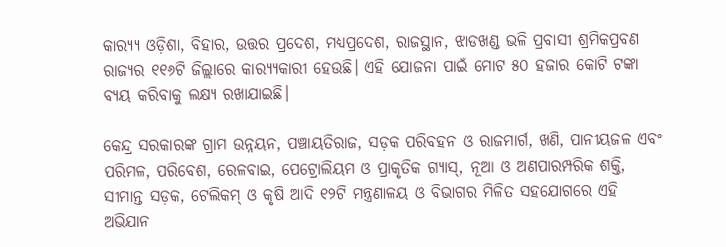କାର‌୍ୟ୍ୟ ଓଡ଼ିଶା, ବିହାର, ଉତ୍ତର ପ୍ରଦେଶ, ମଧ୍ୟପ୍ରଦେଶ, ରାଜସ୍ଥାନ, ଝାଡଖଣ୍ଡ ଭଳି ପ୍ରବାସୀ ଶ୍ରମିକପ୍ରବଣ ରାଜ୍ୟର ୧୧୬ଟି ଜିଲ୍ଲାରେ କାର‌୍ୟ୍ୟକାରୀ ହେଉଛି। ଏହି ଯୋଜନା ପାଇଁ ମୋଟ ୫୦ ହଜାର କୋଟି ଟଙ୍କା ବ୍ୟୟ କରିବାକୁ ଲକ୍ଷ୍ୟ ରଖାଯାଇଛି।

କେନ୍ଦ୍ର ସରକାରଙ୍କ ଗ୍ରାମ ଉନ୍ନୟନ, ପଞ୍ଚାୟତିରାଜ, ସଡ଼କ ପରିବହନ ଓ ରାଜମାର୍ଗ, ଖଣି, ପାନୀୟଜଳ ଏବଂ ପରିମଳ, ପରିବେଶ, ରେଳବାଇ, ପେଟ୍ରୋଲିୟମ ଓ ପ୍ରାକୃତିକ ଗ୍ୟାସ୍‌, ନୂଆ ଓ ଅଣପାରମ୍ପରିକ ଶକ୍ତି, ସୀମାନ୍ତ ସଡ଼କ, ଟେଲିକମ୍ ଓ କୃଷି ଆଦି ୧୨ଟି ମନ୍ତ୍ରଣାଳୟ ଓ ବିଭାଗର ମିଳିତ ସହଯୋଗରେ ଏହି ଅଭିଯାନ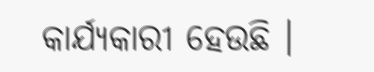କାର୍ଯ୍ୟକାରୀ ହେଉଛି ।